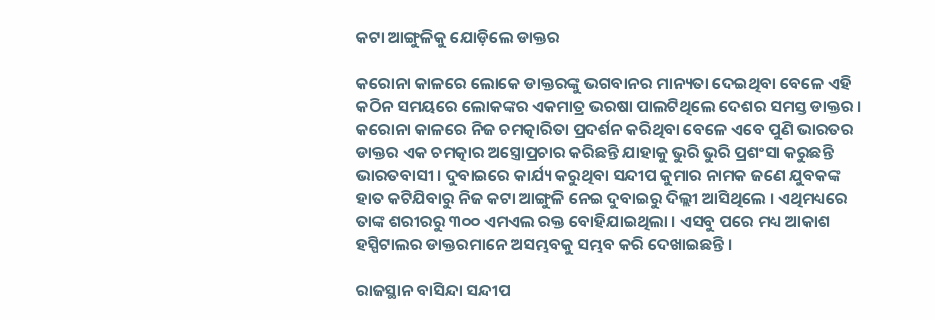କଟା ଆଙ୍ଗୁଳିକୁ ଯୋଡ଼ିଲେ ଡାକ୍ତର

କରୋନା କାଳରେ ଲୋକେ ଡାକ୍ତରଙ୍କୁ ଭଗବାନର ମାନ୍ୟତା ଦେଇଥିବା ବେଳେ ଏହି କଠିନ ସମୟରେ ଲୋକଙ୍କର ଏକମାତ୍ର ଭରଷା ପାଲଟିଥିଲେ ଦେଶର ସମସ୍ତ ଡାକ୍ତର । କରୋନା କାଳରେ ନିଜ ଚମତ୍କାରିତା ପ୍ରଦର୍ଶନ କରିଥିବା ବେଳେ ଏବେ ପୁଣି ଭାରତର ଡାକ୍ତର ଏକ ଚମତ୍କାର ଅସ୍ତ୍ରୋପ୍ରଚାର କରିଛନ୍ତି ଯାହାକୁ ଭୁରି ଭୁରି ପ୍ରଶଂସା କରୁଛନ୍ତି ଭାରତବାସୀ । ଦୁବାଇରେ କାର୍ଯ୍ୟ କରୁଥିବା ସନ୍ଦୀପ କୁମାର ନାମକ ଜଣେ ଯୁବକଙ୍କ ହାତ କଟିଯିବାରୁ ନିଜ କଟା ଆଙ୍ଗୁଳି ନେଇ ଦୁବାଇରୁ ଦିଲ୍ଲୀ ଆସିଥିଲେ । ଏଥିମଧ୍ୟରେ ତାଙ୍କ ଶରୀରରୁ ୩୦୦ ଏମଏଲ ରକ୍ତ ବୋହିଯାଇଥିଲା । ଏସବୁ ପରେ ମଧ୍ୟ ଆକାଶ ହସ୍ପିଟାଲର ଡାକ୍ତରମାନେ ଅସମ୍ଭବକୁ ସମ୍ଭବ କରି ଦେଖାଇଛନ୍ତି ।

ରାଜସ୍ଥାନ ବାସିନ୍ଦା ସନ୍ଦୀପ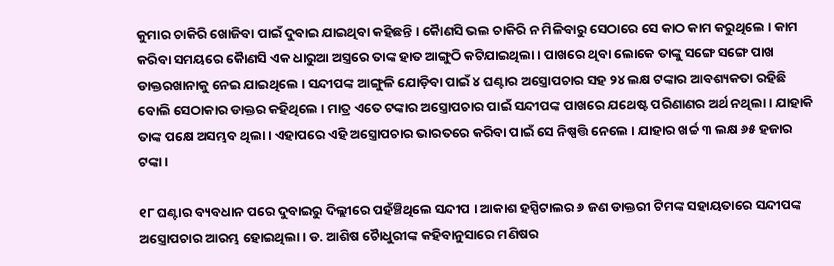କୁମାର ଚାକିରି ଖୋଜିବା ପାଇଁ ଦୁବାଇ ଯାଇଥିବା କହିଛନ୍ତି । କୈାଣସି ଭଲ ଚାକିରି ନ ମିଳିବାରୁ ସେଠାରେ ସେ କାଠ କାମ କରୁଥିଲେ । କାମ କରିବା ସମୟରେ କୈାଣସି ଏକ ଧାରୁଆ ଅସ୍ତ୍ରରେ ତାଙ୍କ ହାତ ଆଙ୍ଗୁଠି କଟିଯାଇଥିଲା । ପାଖରେ ଥିବା ଲୋକେ ତାଙ୍କୁ ସଙ୍ଗେ ସଙ୍ଗେ ପାଖ ଡାକ୍ତରଖାନାକୁ ନେଇ ଯାଇଥିଲେ । ସନ୍ଦୀପଙ୍କ ଆଙ୍ଗୁଳି ଯୋଡ଼ିବା ପାଇଁ ୪ ଘଣ୍ଟାର ଅସ୍ତ୍ରୋପଚାର ସହ ୨୪ ଲକ୍ଷ ଟଙ୍କାର ଆବଶ୍ୟକତା ରହିଛି ବୋଲି ସେଠାକାର ଡାକ୍ତର କହିଥିଲେ । ମାତ୍ର ଏତେ ଟଙ୍କାର ଅସ୍ତ୍ରୋପଚାର ପାଇଁ ସନ୍ଦୀପଙ୍କ ପାଖରେ ଯଥେଷ୍ଟ ପରିଣାଣର ଅର୍ଥ ନଥିଲା । ଯାହାକି ତାଙ୍କ ପକ୍ଷେ ଅସମ୍ଭବ ଥିଲା । ଏହାପରେ ଏହି ଅସ୍ତ୍ରୋପଚାର ଭାରତରେ କରିବା ପାଇଁ ସେ ନିଷ୍ପତ୍ତି ନେଲେ । ଯାହାର ଖର୍ଚ୍ଚ ୩ ଲକ୍ଷ ୬୫ ହଜାର ଟଙ୍କା ।

୧୮ ଘଣ୍ଟାର ବ୍ୟବଧାନ ପରେ ଦୁବାଇରୁ ଦିଲ୍ଲୀରେ ପହଁଞ୍ଚିଥିଲେ ସନ୍ଦୀପ । ଆକାଶ ହସ୍ପିଟାଲର ୬ ଜଣ ଡାକ୍ତରୀ ଟିମଙ୍କ ସହାୟତାରେ ସନ୍ଦୀପଙ୍କ ଅସ୍ତ୍ରୋପଚାର ଆରମ୍ଭ ହୋଇଥିଲା । ଡ. ଆଶିଷ ଚୈାଧୁରୀଙ୍କ କହିବାନୁସାରେ ମଣିଷର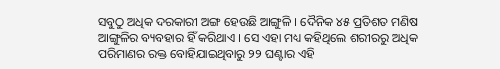ସବୁଠୁ ଅଧିକ ଦରକାରୀ ଅଙ୍ଗ ହେଉଛି ଆଙ୍ଗୁଳି । ଦୈନିକ ୪୫ ପ୍ରତିଶତ ମଣିଷ ଆଙ୍ଗୁଳିର ବ୍ୟବହାର ହିଁ କରିଥାଏ । ସେ ଏହା ମଧ୍ୟ କହିଥିଲେ ଶରୀରରୁ ଅଧିକ ପରିମାଣର ରକ୍ତ ବୋହିଯାଇଥିବାରୁ ୨୨ ଘଣ୍ଟାର ଏହି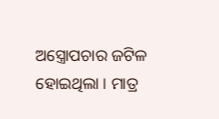ଅସ୍ତ୍ରୋପଚାର ଜଟିଳ ହୋଇଥିଲା । ମାତ୍ର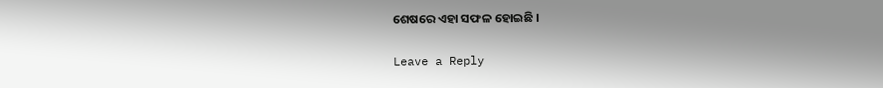ଶେଷରେ ଏହା ସଫଳ ହୋଇଛି ।

Leave a Reply